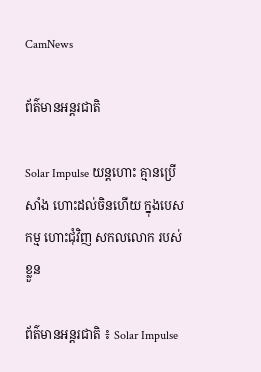CamNews

ព័ត៌មានអន្តរជាតិ

Solar Impulse យន្តហោះ គ្មានប្រើសាំង ហោះដល់ចិនហើយ ក្នុងបេសកម្ម ហោះជុំវិញ សកលលោក របស់ខ្លួន

ព័ត៌មានអន្តរជាតិ ៖ Solar Impulse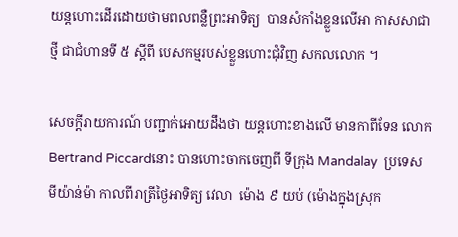យន្តហោះដើរដោយថាមពលពន្លឺព្រះអាទិត្យ  បានសំកាំងខ្លួនលើអា កាសសាជាថ្មី ជាជំហានទី ៥ ស្តីពី បេសកម្មរបស់ខ្លួនហោះជុំវិញ សកលលោក ។

សេចក្តីរាយការណ៍ បញ្ជាក់អោយដឹងថា យន្តហោះខាងលើ មានកាពីទែន លោក Bertrand Piccardនោះ បានហោះចាកចេញពី ទីក្រុង Mandalay  ប្រទេស មីយ៉ាន់ម៉ា កាលពីរាត្រីថ្ងៃអាទិត្យ វេលា  ម៉ោង ៩ យប់ (ម៉ោងក្នុងស្រុក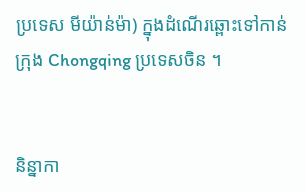ប្រទេស មីយ៉ាន់ម៉ា) ក្នុងដំណើរឆ្ពោះទៅកាន់ក្រុង Chongqing ប្រទេសចិន ។


និន្នាកា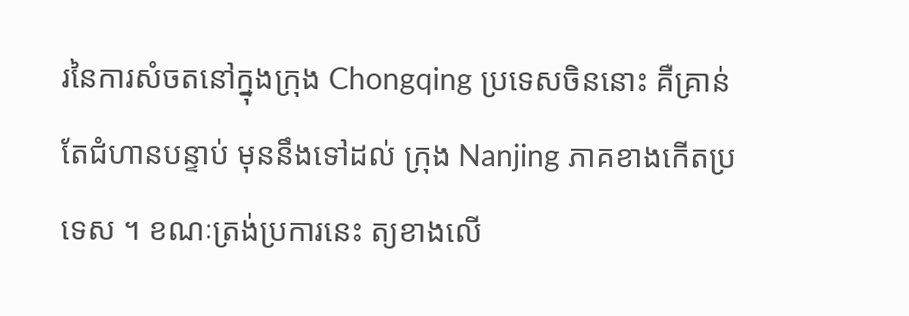រនៃការសំចតនៅក្នុងក្រុង Chongqing ប្រទេសចិននោះ គឺគ្រាន់តែជំហានបន្ទាប់ មុននឹងទៅដល់ ក្រុង Nanjing ភាគខាងកើតប្រទេស ។ ខណៈត្រង់ប្រការនេះ ត្យខាងលើ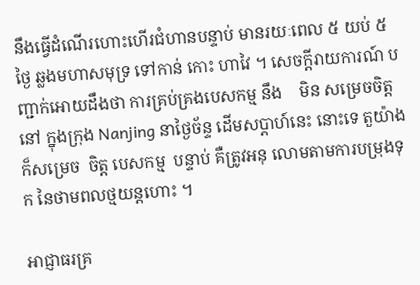នឹងធ្វើដំណើរហោះហើរជំហានបន្ទាប់ មានរយៈពេល ៥ យប់ ៥ ថ្ងៃ ឆ្លងមហាសមុទ្រ ទៅកាន់ កោះ ហាវៃ ។ សេចក្តីរាយការណ៍ បញ្ជាក់អោយដឹងថា ការគ្រប់គ្រងបេសកម្ម នឹង    មិន សម្រេចចិត្ត នៅ ក្នុងក្រុង Nanjing នាថ្ងៃច័ន្ទ ដើមសប្តាហ៍នេះ នោះទេ តួយ៉ាង ក៏សម្រេច  ចិត្ត បេសកម្ម  បន្ទាប់ គឺត្រូវអនុ លោមតាមការបម្រុងទុក នៃថាមពលថ្មយន្តហោះ ។

អាជ្ញាធរគ្រ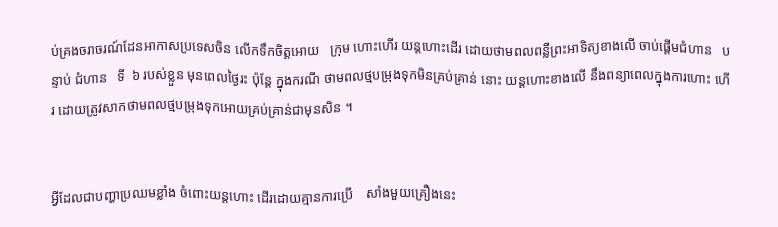ប់គ្រងចរាចរណ៍ដែនអាកាសប្រទេសចិន លើកទឹកចិត្តអោយ   ក្រុម ហោះហើរ យន្តហោះដើរ ដោយថាមពលពន្លឺព្រះអាទិត្យខាងលើ ចាប់ផ្តើមជំហាន   បន្ទាប់ ជំហាន   ទី  ៦ របស់ខ្លួន មុនពេលថ្ងៃរះ ប៉ុន្តែ ក្នុងករណី ថាមពលថ្មបម្រុងទុកមិនគ្រប់គ្រាន់ នោះ យន្តហោះខាងលើ នឹងពន្យាពេលក្នុងការហោះ ហើរ ដោយត្រូវសាកថាមពលថ្មបម្រុងទុកអោយគ្រប់គ្រាន់ជាមុនសិន ។


អ្វីដែលជាបញ្ហាប្រឈមខ្លាំង ចំពោះយន្តហោះ ដើរដោយគ្មានការប្រើ    សាំងមួយគ្រឿងនេះ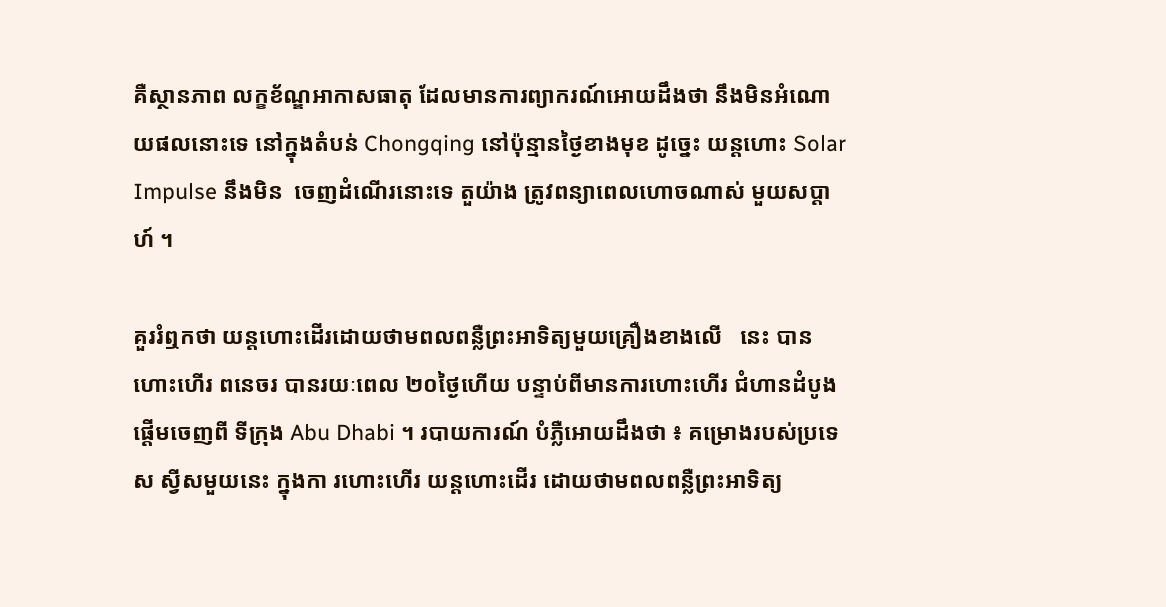គឺស្ថានភាព លក្ខខ័ណ្ឌអាកាសធាតុ ដែលមានការព្យាករណ៍អោយដឹងថា នឹងមិនអំណោយផលនោះទេ នៅក្នុងតំបន់ Chongqing នៅប៉ុន្មានថ្ងៃខាងមុខ ដូច្នេះ យន្តហោះ Solar Impulse នឹងមិន  ចេញដំណើរនោះទេ តួយ៉ាង ត្រូវពន្យាពេលហោចណាស់ មួយសប្តាហ៍ ។

គួររំឮកថា យន្តហោះដើរដោយថាមពលពន្លឺព្រះអាទិត្យមួយគ្រឿងខាងលើ   នេះ បានហោះហើរ ពនេចរ បានរយៈពេល ២០ថ្ងៃហើយ បន្ទាប់ពីមានការហោះហើរ ជំហានដំបូង ផ្តើមចេញពី ទីក្រុង Abu Dhabi ។ របាយការណ៍ បំភ្លឺអោយដឹងថា ៖ គម្រោងរបស់ប្រទេស ស្វីសមួយនេះ ក្នុងកា រហោះហើរ យន្តហោះដើរ ដោយថាមពលពន្លឺព្រះអាទិត្យ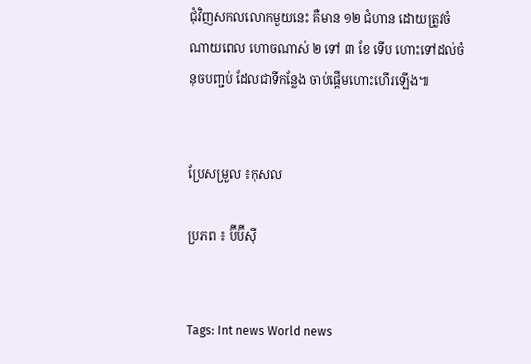ជុំវិញសកលលោកមួយនេះ គឺមាន ១២ ជំហាន ដោយត្រូវចំណាយពេល ហោចណាស់ ២ ទៅ ៣ ខែ ទើប ហោះទៅដល់ចំនុចបញ្ជប់ ដែលជាទីកន្លែង ចាប់ផ្តើមហោះហើរឡើង៕


ប្រែសម្រួល ៖កុសល

ប្រភព ៖ ប៊ីប៊ីស៊ី


Tags: Int news World news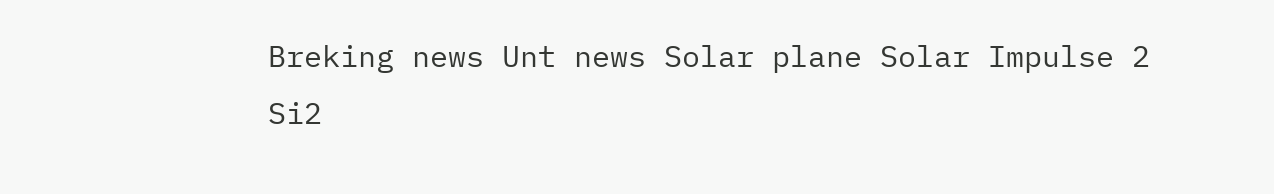Breking news Unt news Solar plane Solar Impulse 2 Si2